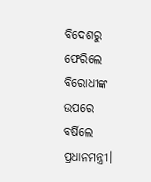ବିଦେଶରୁ ଫେରିଲେ ବିରୋଧୀଙ୍କ ଉପରେ ବର୍ଷିଲେ ପ୍ରଧାନମନ୍ତ୍ରୀ।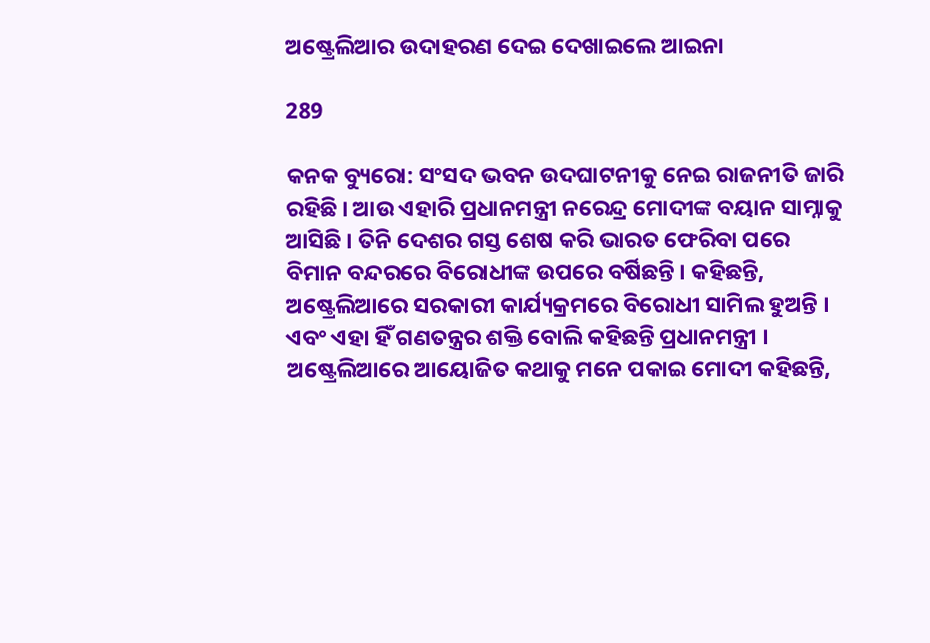ଅଷ୍ଟ୍ରେଲିଆର ଉଦାହରଣ ଦେଇ ଦେଖାଇଲେ ଆଇନା

289

କନକ ବ୍ୟୁରୋ: ସଂସଦ ଭବନ ଉଦଘାଟନୀକୁ ନେଇ ରାଜନୀତି ଜାରି ରହିଛି । ଆଉ ଏହାରି ପ୍ରଧାନମନ୍ତ୍ରୀ ନରେନ୍ଦ୍ର ମୋଦୀଙ୍କ ବୟାନ ସାମ୍ନାକୁ ଆସିଛି । ତିନି ଦେଶର ଗସ୍ତ ଶେଷ କରି ଭାରତ ଫେରିବା ପରେ ବିମାନ ବନ୍ଦରରେ ବିରୋଧୀଙ୍କ ଉପରେ ବର୍ଷିଛନ୍ତି । କହିଛନ୍ତି, ଅଷ୍ଟ୍ରେଲିଆରେ ସରକାରୀ କାର୍ଯ୍ୟକ୍ରମରେ ବିରୋଧୀ ସାମିଲ ହୁଅନ୍ତି । ଏବଂ ଏହା ହିଁ ଗଣତନ୍ତ୍ରର ଶକ୍ତି ବୋଲି କହିଛନ୍ତି ପ୍ରଧାନମନ୍ତ୍ରୀ । ଅଷ୍ଟ୍ରେଲିଆରେ ଆୟୋଜିତ କଥାକୁ ମନେ ପକାଇ ମୋଦୀ କହିଛନ୍ତି,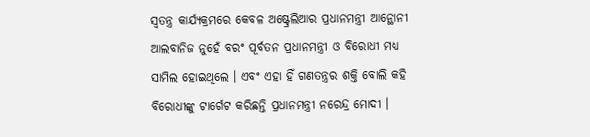ସ୍ୱତନ୍ତ୍ର କାର୍ଯ୍ୟକ୍ରମରେ କେବଳ ଅଷ୍ଟ୍ରେଲିଆର ପ୍ରଧାନମନ୍ତ୍ରୀ ଆନ୍ଥୋନୀ ଆଲବାନିଜ ନୁହେଁ ବରଂ ପୂର୍ବତନ ପ୍ରଧାନମନ୍ତ୍ରୀ ଓ ବିରୋଧୀ ମଧ୍ୟ ସାମିଲ ହୋଇଥିଲେ । ଏବଂ ଏହା ହିଁ ଗଣତନ୍ତ୍ରର ଶକ୍ତି ବୋଲି କହି ବିରୋଧୀଙ୍କୁ ଟାର୍ଗେଟ କରିଛନ୍ତି ପ୍ରଧାନମନ୍ତ୍ରୀ ନରେନ୍ଦ୍ର ମୋଦୀ ।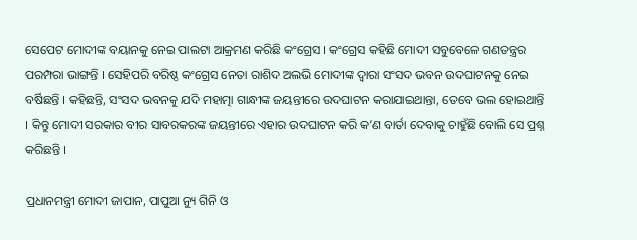ସେପେଟ ମୋଦୀଙ୍କ ବୟାନକୁ ନେଇ ପାଲଟା ଆକ୍ରମଣ କରିଛି କଂଗ୍ରେସ । କଂଗ୍ରେସ କହିଛି ମୋଦୀ ସବୁବେଳେ ଗଣତନ୍ତ୍ରର ପରମ୍ପରା ଭାଙ୍ଗନ୍ତି । ସେହିପରି ବରିଷ୍ଠ କଂଗ୍ରେସ ନେତା ରାଶିଦ ଅଲଭି ମୋଦୀଙ୍କ ଦ୍ୱାରା ସଂସଦ ଭବନ ଉଦଘାଟନକୁ ନେଇ ବର୍ଷିଛନ୍ତି । କହିଛନ୍ତି, ସଂସଦ ଭବନକୁ ଯଦି ମହାତ୍ମା ଗାନ୍ଧୀଙ୍କ ଜୟନ୍ତୀରେ ଉଦଘାଟନ କରାଯାଇଥାନ୍ତା, ତେବେ ଭଲ ହୋଇଥାନ୍ତି । କିନ୍ତୁ ମୋଦୀ ସରକାର ବୀର ସାବରକରଙ୍କ ଜୟନ୍ତୀରେ ଏହାର ଉଦଘାଟନ କରି କ’ଣ ବାର୍ତା ଦେବାକୁ ଚାହୁଁଛି ବୋଲି ସେ ପ୍ରଶ୍ନ କରିଛନ୍ତି ।

ପ୍ରଧାନମନ୍ତ୍ରୀ ମୋଦୀ ଜାପାନ, ପାପୁଆ ନ୍ୟୁ ଗିନି ଓ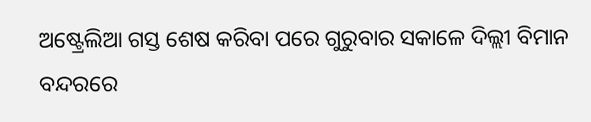ଅଷ୍ଟ୍ରେଲିଆ ଗସ୍ତ ଶେଷ କରିବା ପରେ ଗୁରୁବାର ସକାଳେ ଦିଲ୍ଲୀ ବିମାନ ବନ୍ଦରରେ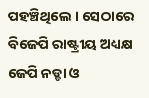ପହଞ୍ଚିଥିଲେ । ସେଠାରେ ବିଜେପି ରାଷ୍ଟ୍ରୀୟ ଅଧ୍ୟକ୍ଷ ଜେପି ନଡ୍ଡା ଓ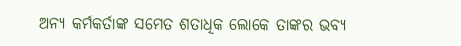ଅନ୍ୟ କର୍ମକର୍ତାଙ୍କ ସମେତ ଶତାଧିକ ଲୋକେ ତାଙ୍କର ଭବ୍ୟ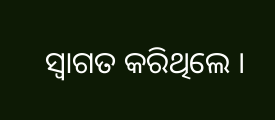ସ୍ୱାଗତ କରିଥିଲେ ।